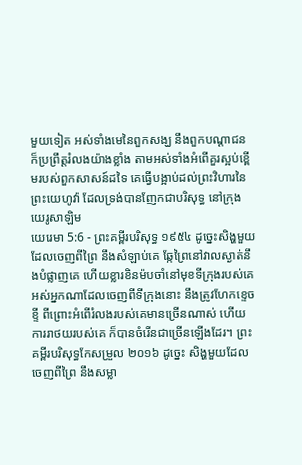មួយទៀត អស់ទាំងមេនៃពួកសង្ឃ នឹងពួកបណ្តាជន ក៏ប្រព្រឹត្តរំលងយ៉ាងខ្លាំង តាមអស់ទាំងអំពើគួរស្អប់ខ្ពើមរបស់ពួកសាសន៍ដទៃ គេធ្វើបង្អាប់ដល់ព្រះវិហារនៃព្រះយេហូវ៉ា ដែលទ្រង់បានញែកជាបរិសុទ្ធ នៅក្រុងយេរូសាឡិម
យេរេមា 5:6 - ព្រះគម្ពីរបរិសុទ្ធ ១៩៥៤ ដូច្នេះសិង្ហមួយដែលចេញពីព្រៃ នឹងសំឡាប់គេ ឆ្កែព្រៃនៅវាលស្ងាត់នឹងបំផ្លាញគេ ហើយខ្លារខិនម៉បចាំនៅមុខទីក្រុងរបស់គេ អស់អ្នកណាដែលចេញពីទីក្រុងនោះ នឹងត្រូវហែកខ្ទេចខ្ទី ពីព្រោះអំពើរំលងរបស់គេមានច្រើនណាស់ ហើយការរាថយរបស់គេ ក៏បានចំរើនជាច្រើនឡើងដែរ។ ព្រះគម្ពីរបរិសុទ្ធកែសម្រួល ២០១៦ ដូច្នេះ សិង្ហមួយដែលចេញពីព្រៃ នឹងសម្លា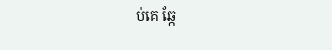ប់គេ ឆ្កែ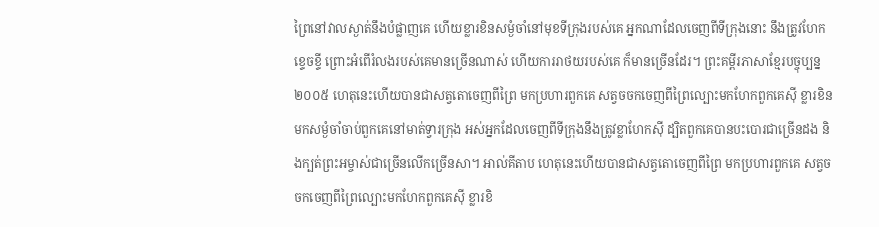ព្រៃនៅវាលស្ងាត់នឹងបំផ្លាញគេ ហើយខ្លារខិនសម្ងំចាំនៅមុខទីក្រុងរបស់គេ អ្នកណាដែលចេញពីទីក្រុងនោះ នឹងត្រូវហែកខ្ទេចខ្ទី ព្រោះអំពើរំលងរបស់គេមានច្រើនណាស់ ហើយការរាថយរបស់គេ ក៏មានច្រើនដែរ។ ព្រះគម្ពីរភាសាខ្មែរបច្ចុប្បន្ន ២០០៥ ហេតុនេះហើយបានជាសត្វតោចេញពីព្រៃ មកប្រហារពួកគេ សត្វចចកចេញពីព្រៃល្បោះមកហែកពួកគេស៊ី ខ្លារខិនមកសម្ងំចាំចាប់ពួកគេនៅមាត់ទ្វារក្រុង អស់អ្នកដែលចេញពីទីក្រុងនឹងត្រូវខ្លាហែកស៊ី ដ្បិតពួកគេបានបះបោរជាច្រើនដង និងក្បត់ព្រះអម្ចាស់ជាច្រើនលើកច្រើនសា។ អាល់គីតាប ហេតុនេះហើយបានជាសត្វតោចេញពីព្រៃ មកប្រហារពួកគេ សត្វចចកចេញពីព្រៃល្បោះមកហែកពួកគេស៊ី ខ្លារខិ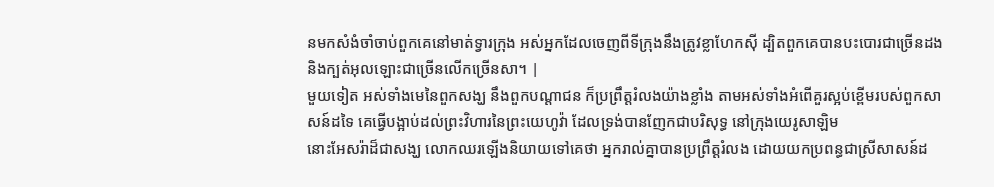នមកសំងំចាំចាប់ពួកគេនៅមាត់ទ្វារក្រុង អស់អ្នកដែលចេញពីទីក្រុងនឹងត្រូវខ្លាហែកស៊ី ដ្បិតពួកគេបានបះបោរជាច្រើនដង និងក្បត់អុលឡោះជាច្រើនលើកច្រើនសា។ |
មួយទៀត អស់ទាំងមេនៃពួកសង្ឃ នឹងពួកបណ្តាជន ក៏ប្រព្រឹត្តរំលងយ៉ាងខ្លាំង តាមអស់ទាំងអំពើគួរស្អប់ខ្ពើមរបស់ពួកសាសន៍ដទៃ គេធ្វើបង្អាប់ដល់ព្រះវិហារនៃព្រះយេហូវ៉ា ដែលទ្រង់បានញែកជាបរិសុទ្ធ នៅក្រុងយេរូសាឡិម
នោះអែសរ៉ាដ៏ជាសង្ឃ លោកឈរឡើងនិយាយទៅគេថា អ្នករាល់គ្នាបានប្រព្រឹត្តរំលង ដោយយកប្រពន្ធជាស្រីសាសន៍ដ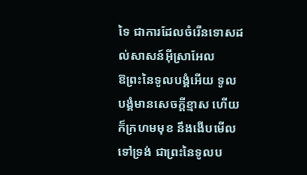ទៃ ជាការដែលចំរើនទោសដល់សាសន៍អ៊ីស្រាអែល
ឱព្រះនៃទូលបង្គំអើយ ទូលបង្គំមានសេចក្ដីខ្មាស ហើយក៏ក្រហមមុខ នឹងងើបមើលទៅទ្រង់ ជាព្រះនៃទូលប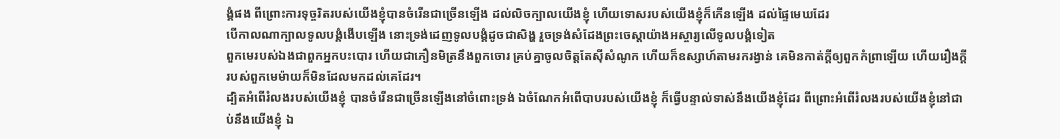ង្គំផង ពីព្រោះការទុច្ចរិតរបស់យើងខ្ញុំបានចំរើនជាច្រើនឡើង ដល់លិចក្បាលយើងខ្ញុំ ហើយទោសរបស់យើងខ្ញុំក៏កើនឡើង ដល់ផ្ទៃមេឃដែរ
បើកាលណាក្បាលទូលបង្គំងើបឡើង នោះទ្រង់ដេញទូលបង្គំដូចជាសិង្ហ រួចទ្រង់សំដែងព្រះចេស្តាយ៉ាងអស្ចារ្យលើទូលបង្គំទៀត
ពួកមេរបស់ឯងជាពួកអ្នកបះបោរ ហើយជាភឿនមិត្រនឹងពួកចោរ គ្រប់គ្នាចូលចិត្តតែស៊ីសំណូក ហើយក៏ឧស្សាហ៍តាមរករង្វាន់ គេមិនកាត់ក្តីឲ្យពួកកំព្រាឡើយ ហើយរឿងក្តីរបស់ពួកមេម៉ាយក៏មិនដែលមកដល់គេដែរ។
ដ្បិតអំពើរំលងរបស់យើងខ្ញុំ បានចំរើនជាច្រើនឡើងនៅចំពោះទ្រង់ ឯចំណែកអំពើបាបរបស់យើងខ្ញុំ ក៏ធ្វើបន្ទាល់ទាស់នឹងយើងខ្ញុំដែរ ពីព្រោះអំពើរំលងរបស់យើងខ្ញុំនៅជាប់នឹងយើងខ្ញុំ ឯ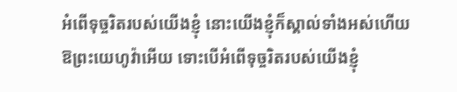អំពើទុច្ចរិតរបស់យើងខ្ញុំ នោះយើងខ្ញុំក៏ស្គាល់ទាំងអស់ហើយ
ឱព្រះយេហូវ៉ាអើយ ទោះបើអំពើទុច្ចរិតរបស់យើងខ្ញុំ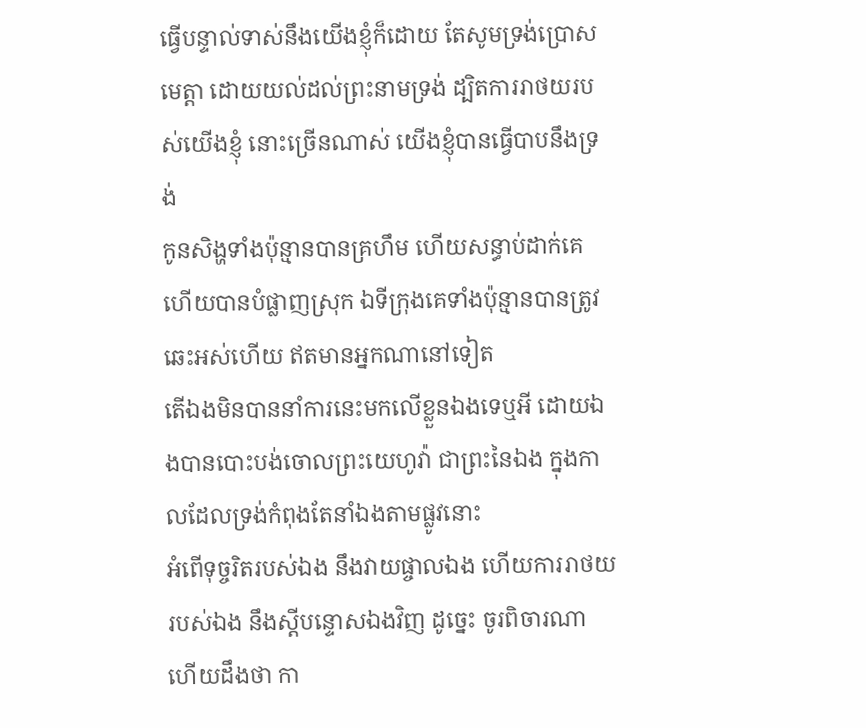ធ្វើបន្ទាល់ទាស់នឹងយើងខ្ញុំក៏ដោយ តែសូមទ្រង់ប្រោសមេត្តា ដោយយល់ដល់ព្រះនាមទ្រង់ ដ្បិតការរាថយរបស់យើងខ្ញុំ នោះច្រើនណាស់ យើងខ្ញុំបានធ្វើបាបនឹងទ្រង់
កូនសិង្ហទាំងប៉ុន្មានបានគ្រហឹម ហើយសន្ធាប់ដាក់គេ ហើយបានបំផ្លាញស្រុក ឯទីក្រុងគេទាំងប៉ុន្មានបានត្រូវឆេះអស់ហើយ ឥតមានអ្នកណានៅទៀត
តើឯងមិនបាននាំការនេះមកលើខ្លួនឯងទេឬអី ដោយឯងបានបោះបង់ចោលព្រះយេហូវ៉ា ជាព្រះនៃឯង ក្នុងកាលដែលទ្រង់កំពុងតែនាំឯងតាមផ្លូវនោះ
អំពើទុច្ចរិតរបស់ឯង នឹងវាយផ្ចាលឯង ហើយការរាថយរបស់ឯង នឹងស្តីបន្ទោសឯងវិញ ដូច្នេះ ចូរពិចារណា ហើយដឹងថា កា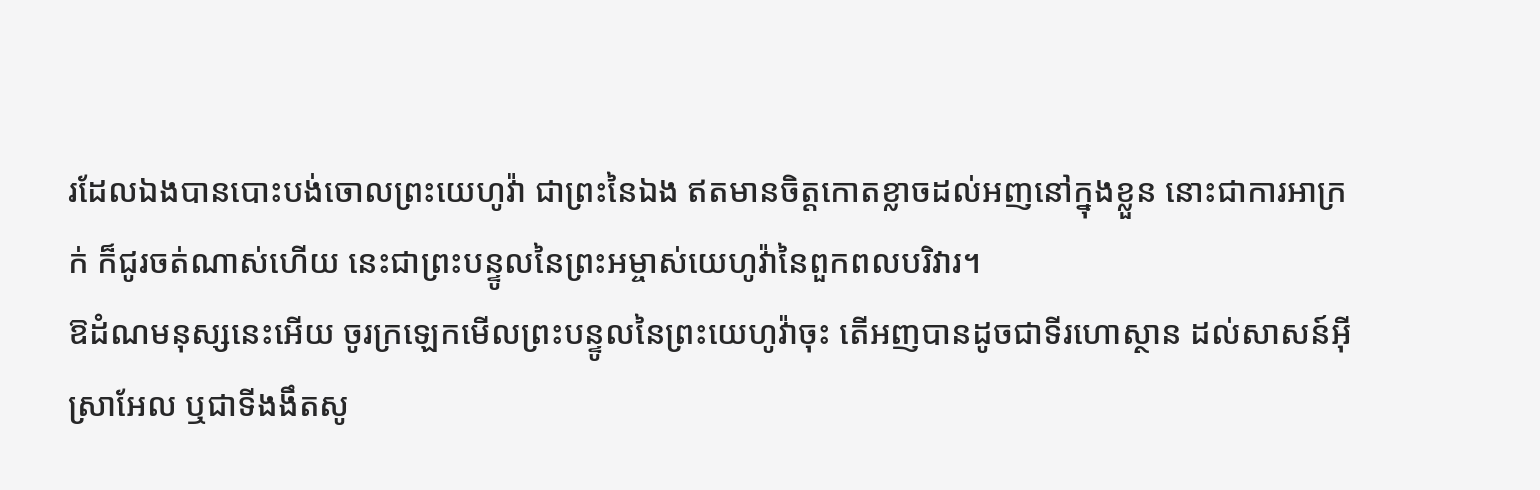រដែលឯងបានបោះបង់ចោលព្រះយេហូវ៉ា ជាព្រះនៃឯង ឥតមានចិត្តកោតខ្លាចដល់អញនៅក្នុងខ្លួន នោះជាការអាក្រក់ ក៏ជូរចត់ណាស់ហើយ នេះជាព្រះបន្ទូលនៃព្រះអម្ចាស់យេហូវ៉ានៃពួកពលបរិវារ។
ឱដំណមនុស្សនេះអើយ ចូរក្រឡេកមើលព្រះបន្ទូលនៃព្រះយេហូវ៉ាចុះ តើអញបានដូចជាទីរហោស្ថាន ដល់សាសន៍អ៊ីស្រាអែល ឬជាទីងងឹតសូ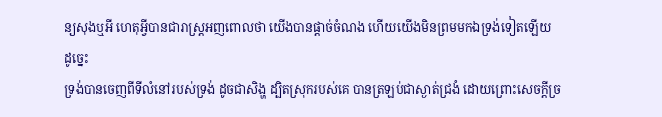ន្យសុងឬអី ហេតុអ្វីបានជារាស្ត្រអញពោលថា យើងបានផ្តាច់ចំណង ហើយយើងមិនព្រមមកឯទ្រង់ទៀតឡើយ ដូច្នេះ
ទ្រង់បានចេញពីទីលំនៅរបស់ទ្រង់ ដូចជាសិង្ហ ដ្បិតស្រុករបស់គេ បានត្រឡប់ជាស្ងាត់ជ្រងំ ដោយព្រោះសេចក្ដីច្រ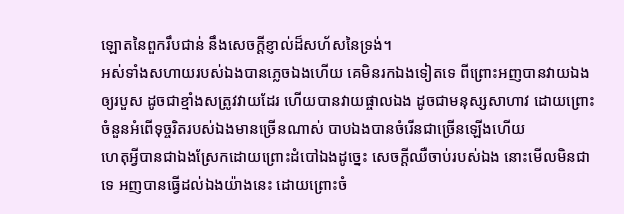ឡោតនៃពួករឹបជាន់ នឹងសេចក្ដីខ្ញាល់ដ៏សហ័សនៃទ្រង់។
អស់ទាំងសហាយរបស់ឯងបានភ្លេចឯងហើយ គេមិនរកឯងទៀតទេ ពីព្រោះអញបានវាយឯងឲ្យរបួស ដូចជាខ្មាំងសត្រូវវាយដែរ ហើយបានវាយផ្ចាលឯង ដូចជាមនុស្សសាហាវ ដោយព្រោះចំនួនអំពើទុច្ចរិតរបស់ឯងមានច្រើនណាស់ បាបឯងបានចំរើនជាច្រើនឡើងហើយ
ហេតុអ្វីបានជាឯងស្រែកដោយព្រោះដំបៅឯងដូច្នេះ សេចក្ដីឈឺចាប់របស់ឯង នោះមើលមិនជាទេ អញបានធ្វើដល់ឯងយ៉ាងនេះ ដោយព្រោះចំ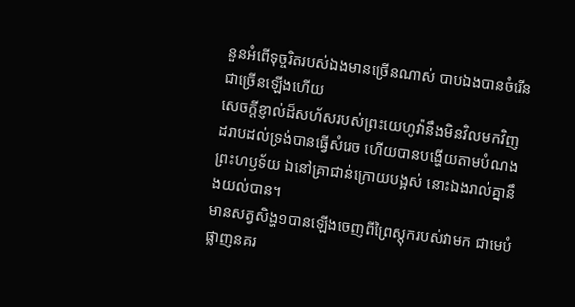នួនអំពើទុច្ចរិតរបស់ឯងមានច្រើនណាស់ បាបឯងបានចំរើនជាច្រើនឡើងហើយ
សេចក្ដីខ្ញាល់ដ៏សហ័សរបស់ព្រះយេហូវ៉ានឹងមិនវិលមកវិញ ដរាបដល់ទ្រង់បានធ្វើសំរេច ហើយបានបង្ហើយតាមបំណងព្រះហឫទ័យ ឯនៅគ្រាជាន់ក្រោយបង្អស់ នោះឯងរាល់គ្នានឹងយល់បាន។
មានសត្វសិង្ហ១បានឡើងចេញពីព្រៃស្តុករបស់វាមក ជាមេបំផ្លាញនគរ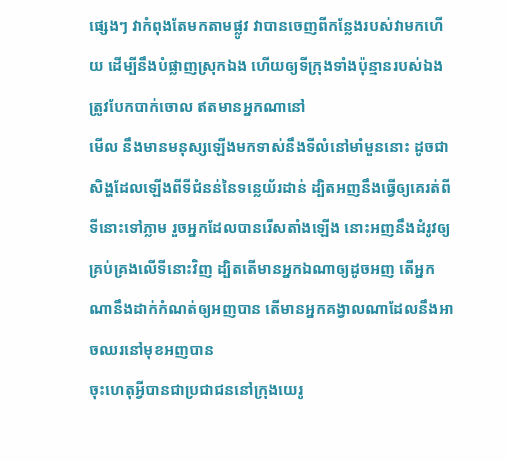ផ្សេងៗ វាកំពុងតែមកតាមផ្លូវ វាបានចេញពីកន្លែងរបស់វាមកហើយ ដើម្បីនឹងបំផ្លាញស្រុកឯង ហើយឲ្យទីក្រុងទាំងប៉ុន្មានរបស់ឯង ត្រូវបែកបាក់ចោល ឥតមានអ្នកណានៅ
មើល នឹងមានមនុស្សឡើងមកទាស់នឹងទីលំនៅមាំមួននោះ ដូចជាសិង្ហដែលឡើងពីទីជំនន់នៃទន្លេយ័រដាន់ ដ្បិតអញនឹងធ្វើឲ្យគេរត់ពីទីនោះទៅភ្លាម រួចអ្នកដែលបានរើសតាំងឡើង នោះអញនឹងដំរូវឲ្យគ្រប់គ្រងលើទីនោះវិញ ដ្បិតតើមានអ្នកឯណាឲ្យដូចអញ តើអ្នកណានឹងដាក់កំណត់ឲ្យអញបាន តើមានអ្នកគង្វាលណាដែលនឹងអាចឈរនៅមុខអញបាន
ចុះហេតុអ្វីបានជាប្រជាជននៅក្រុងយេរូ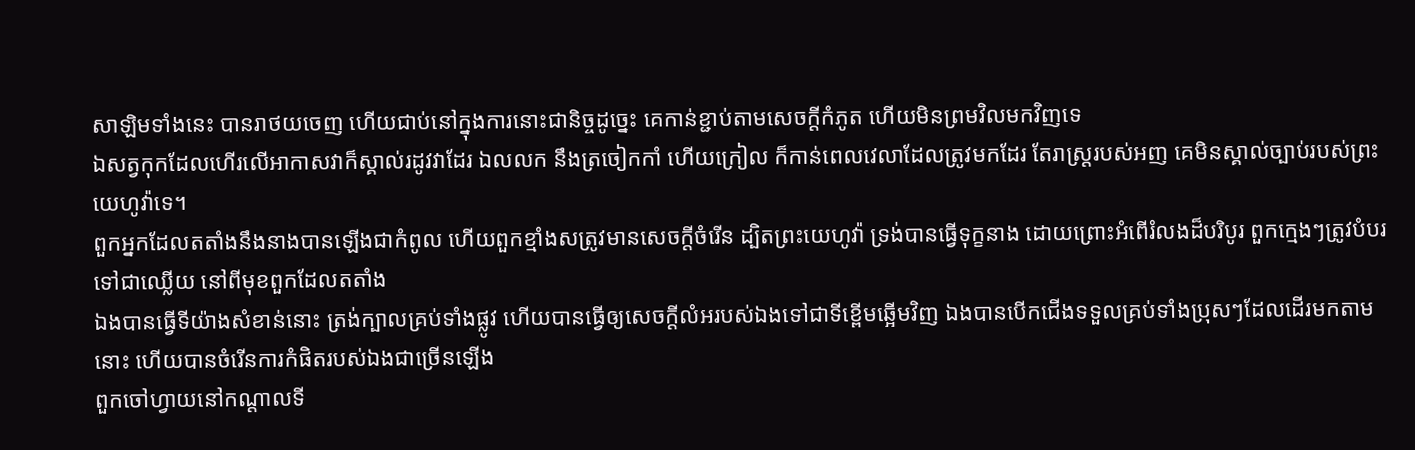សាឡិមទាំងនេះ បានរាថយចេញ ហើយជាប់នៅក្នុងការនោះជានិច្ចដូច្នេះ គេកាន់ខ្ជាប់តាមសេចក្ដីកំភូត ហើយមិនព្រមវិលមកវិញទេ
ឯសត្វកុកដែលហើរលើអាកាសវាក៏ស្គាល់រដូវវាដែរ ឯលលក នឹងត្រចៀកកាំ ហើយក្រៀល ក៏កាន់ពេលវេលាដែលត្រូវមកដែរ តែរាស្ត្ររបស់អញ គេមិនស្គាល់ច្បាប់របស់ព្រះយេហូវ៉ាទេ។
ពួកអ្នកដែលតតាំងនឹងនាងបានឡើងជាកំពូល ហើយពួកខ្មាំងសត្រូវមានសេចក្ដីចំរើន ដ្បិតព្រះយេហូវ៉ា ទ្រង់បានធ្វើទុក្ខនាង ដោយព្រោះអំពើរំលងដ៏បរិបូរ ពួកក្មេងៗត្រូវបំបរទៅជាឈ្លើយ នៅពីមុខពួកដែលតតាំង
ឯងបានធ្វើទីយ៉ាងសំខាន់នោះ ត្រង់ក្បាលគ្រប់ទាំងផ្លូវ ហើយបានធ្វើឲ្យសេចក្ដីលំអរបស់ឯងទៅជាទីខ្ពើមឆ្អើមវិញ ឯងបានបើកជើងទទួលគ្រប់ទាំងប្រុសៗដែលដើរមកតាមនោះ ហើយបានចំរើនការកំផិតរបស់ឯងជាច្រើនឡើង
ពួកចៅហ្វាយនៅកណ្តាលទី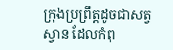ក្រុងប្រព្រឹត្តដូចជាសត្វស្វាន ដែលកំពុ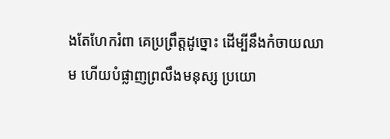ងតែហែករំពា គេប្រព្រឹត្តដូច្នោះ ដើម្បីនឹងកំចាយឈាម ហើយបំផ្លាញព្រលឹងមនុស្ស ប្រយោ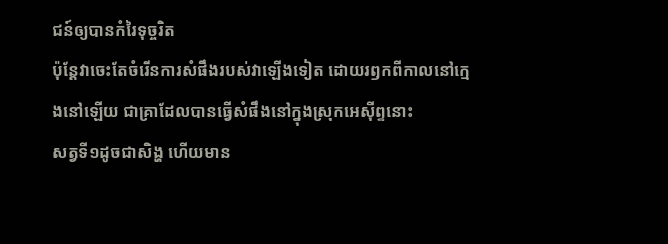ជន៍ឲ្យបានកំរៃទុច្ចរិត
ប៉ុន្តែវាចេះតែចំរើនការសំផឹងរបស់វាឡើងទៀត ដោយរឭកពីកាលនៅក្មេងនៅឡើយ ជាគ្រាដែលបានធ្វើសំផឹងនៅក្នុងស្រុកអេស៊ីព្ទនោះ
សត្វទី១ដូចជាសិង្ហ ហើយមាន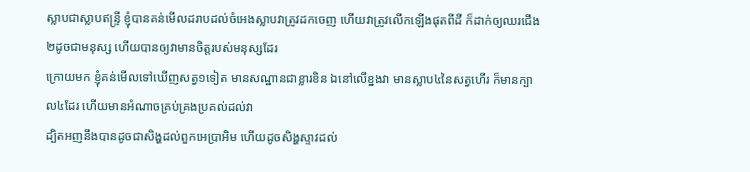ស្លាបជាស្លាបឥន្ទ្រី ខ្ញុំបានគន់មើលដរាបដល់ចំអេងស្លាបវាត្រូវដកចេញ ហើយវាត្រូវលើកឡើងផុតពីដី ក៏ដាក់ឲ្យឈរជើង២ដូចជាមនុស្ស ហើយបានឲ្យវាមានចិត្តរបស់មនុស្សដែរ
ក្រោយមក ខ្ញុំគន់មើលទៅឃើញសត្វ១ទៀត មានសណ្ឋានជាខ្លារខិន ឯនៅលើខ្នងវា មានស្លាប៤នៃសត្វហើរ ក៏មានក្បាល៤ដែរ ហើយមានអំណាចគ្រប់គ្រងប្រគល់ដល់វា
ដ្បិតអញនឹងបានដូចជាសិង្ហដល់ពួកអេប្រាអិម ហើយដូចសិង្ហស្ទាវដល់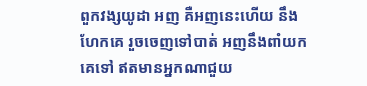ពួកវង្សយូដា អញ គឺអញនេះហើយ នឹងហែកគេ រួចចេញទៅបាត់ អញនឹងពាំយកគេទៅ ឥតមានអ្នកណាជួយ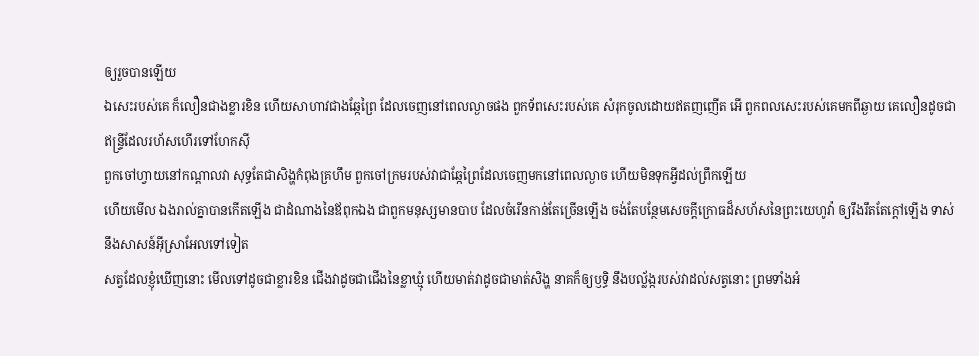ឲ្យរួចបានឡើយ
ឯសេះរបស់គេ ក៏លឿនជាងខ្លារខិន ហើយសាហាវជាងឆ្កែព្រៃ ដែលចេញនៅពេលល្ងាចផង ពួកទ័ពសេះរបស់គេ សំរុកចូលដោយឥតញញើត អើ ពួកពលសេះរបស់គេមកពីឆ្ងាយ គេលឿនដូចជាឥន្ទ្រីដែលរហ័សហើរទៅហែកស៊ី
ពួកចៅហ្វាយនៅកណ្តាលវា សុទ្ធតែជាសិង្ហកំពុងគ្រហឹម ពួកចៅក្រមរបស់វាជាឆ្កែព្រៃដែលចេញមកនៅពេលល្ងាច ហើយមិនទុកអ្វីដល់ព្រឹកឡើយ
ហើយមើល ឯងរាល់គ្នាបានកើតឡើង ជាដំណាងនៃឪពុកឯង ជាពួកមនុស្សមានបាប ដែលចំរើនកាន់តែច្រើនឡើង ចង់តែបន្ថែមសេចក្ដីក្រោធដ៏សហ័សនៃព្រះយេហូវ៉ា ឲ្យរឹងរឹតតែក្តៅឡើង ទាស់នឹងសាសន៍អ៊ីស្រាអែលទៅទៀត
សត្វដែលខ្ញុំឃើញនោះ មើលទៅដូចជាខ្លារខិន ជើងវាដូចជាជើងនៃខ្លាឃ្មុំ ហើយមាត់វាដូចជាមាត់សិង្ហ នាគក៏ឲ្យឫទ្ធិ នឹងបល្ល័ង្ករបស់វាដល់សត្វនោះ ព្រមទាំងអំ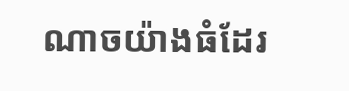ណាចយ៉ាងធំដែរ